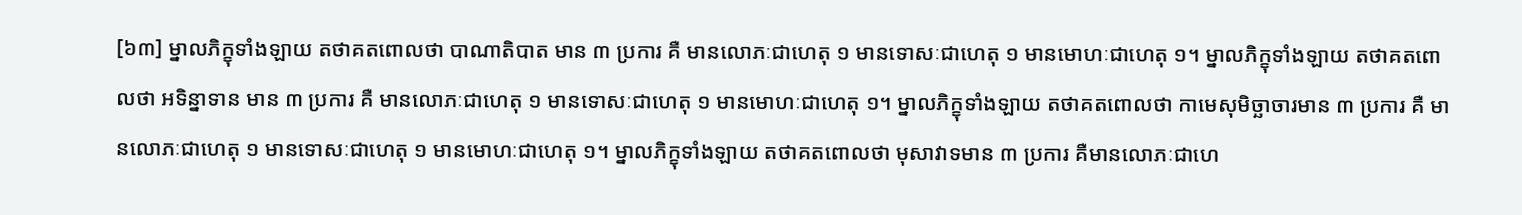[៦៣] ម្នាលភិក្ខុទាំងឡាយ តថាគតពោលថា បាណាតិបាត មាន ៣ ប្រការ គឺ មានលោភៈជាហេតុ ១ មានទោសៈជាហេតុ ១ មានមោហៈជាហេតុ ១។ ម្នាលភិក្ខុទាំងឡាយ តថាគតពោលថា អទិន្នាទាន មាន ៣ ប្រការ គឺ មានលោភៈជាហេតុ ១ មានទោសៈជាហេតុ ១ មានមោហៈជាហេតុ ១។ ម្នាលភិក្ខុទាំងឡាយ តថាគតពោលថា កាមេសុមិច្ឆាចារមាន ៣ ប្រការ គឺ មានលោភៈជាហេតុ ១ មានទោសៈជាហេតុ ១ មានមោហៈជាហេតុ ១។ ម្នាលភិក្ខុទាំងឡាយ តថាគតពោលថា មុសាវាទមាន ៣ ប្រការ គឺមានលោភៈជាហេ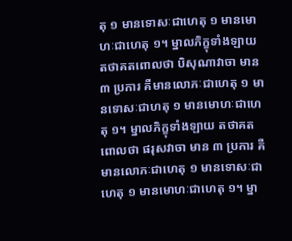តុ ១ មានទោសៈជាហេតុ ១ មានមោហៈជាហេតុ ១។ ម្នាលភិក្ខុទាំងឡាយ តថាគតពោលថា បិសុណាវាចា មាន ៣ ប្រការ គឺមានលោភៈជាហេតុ ១ មានទោសៈជាហតុ ១ មានមោហៈជាហេតុ ១។ ម្នាលភិក្ខុទាំងឡាយ តថាគតពោលថា ផរុសវាចា មាន ៣ ប្រការ គឺ មានលោភៈជាហេតុ ១ មានទោសៈជាហេតុ ១ មានមោហៈជាហេតុ ១។ ម្នា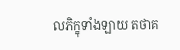លភិក្ខុទាំងឡាយ តថាគ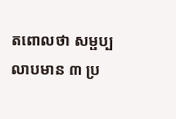តពោលថា សម្ផប្បលាបមាន ៣ ប្រ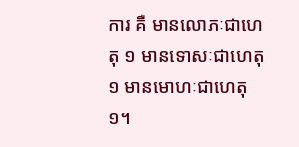ការ គឺ មានលោភៈជាហេតុ ១ មានទោសៈជាហេតុ ១ មានមោហៈជាហេតុ ១។